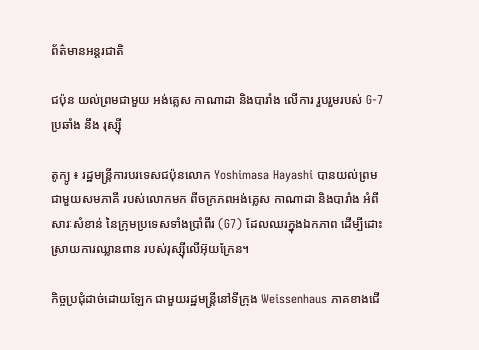ព័ត៌មានអន្តរជាតិ

ជប៉ុន យល់ព្រមជាមួយ អង់គ្លេស កាណាដា និងបារាំង លើការ រួបរួមរបស់ G-7 ប្រឆាំង នឹង រុស្ស៊ី

តូក្យូ ៖ រដ្ឋមន្ត្រីការបរទេសជប៉ុនលោក Yoshimasa Hayashi បានយល់ព្រមជាមួយសមភាគី របស់លោកមក ពីចក្រភពអង់គ្លេស កាណាដា និងបារាំង អំពីសារៈសំខាន់ នៃក្រុមប្រទេសទាំងប្រាំពីរ (G7) ដែលឈរក្នុងឯកភាព ដើម្បីដោះស្រាយការឈ្លានពាន របស់រុស្ស៊ីលើអ៊ុយក្រែន។

កិច្ចប្រជុំដាច់ដោយឡែក ជាមួយរដ្ឋមន្ត្រីនៅទីក្រុង Weissenhaus ភាគខាងជើ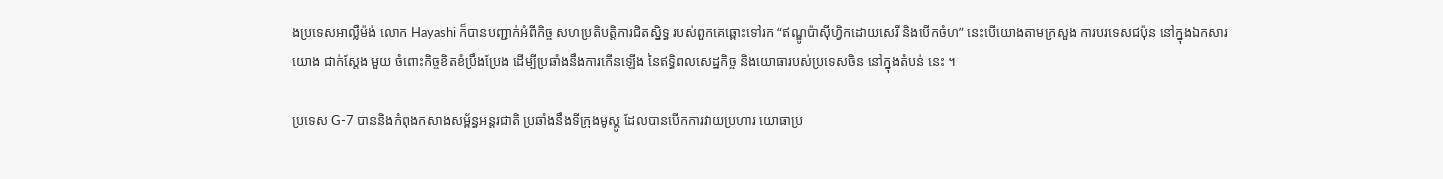ងប្រទេសអាល្លឺម៉ង់ លោក Hayashi ក៏បានបញ្ជាក់អំពីកិច្ច សហប្រតិបត្តិការជិតស្និទ្ធ របស់ពួកគេឆ្ពោះទៅរក “ឥណ្ឌូប៉ាស៊ីហ្វិកដោយសេរី និងបើកចំហ” នេះបើយោងតាមក្រសួង ការបរទេសជប៉ុន នៅក្នុងឯកសារយោង ជាក់ស្តែង មួយ ចំពោះកិច្ចខិតខំប្រឹងប្រែង ដើម្បីប្រឆាំងនឹងការកើនឡើង នៃឥទ្ធិពលសេដ្ឋកិច្ច និងយោធារបស់ប្រទេសចិន នៅក្នុងតំបន់ នេះ ។

ប្រទេស G-7 បាននិងកំពុងកសាងសម្ព័ន្ធអន្តរជាតិ ប្រឆាំងនឹងទីក្រុងមូស្គូ ដែលបានបើកការវាយប្រហារ យោធាប្រ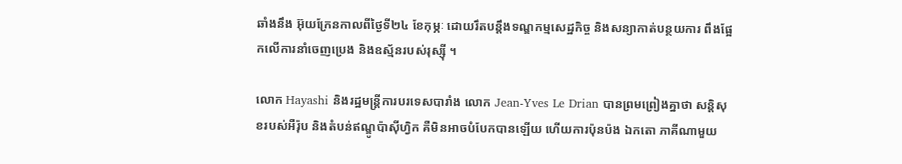ឆាំងនឹង អ៊ុយក្រែនកាលពីថ្ងៃទី២៤ ខែកុម្ភៈ ដោយរឹតបន្តឹងទណ្ឌកម្មសេដ្ឋកិច្ច និងសន្យាកាត់បន្ថយការ ពឹងផ្អែកលើការនាំចេញប្រេង និងឧស្ម័នរបស់រុស្ស៊ី ។

លោក Hayashi និងរដ្ឋមន្ត្រីការបរទេសបារាំង លោក Jean-Yves Le Drian បានព្រមព្រៀងគ្នាថា សន្តិសុខរបស់អឺរ៉ុប និងតំបន់ឥណ្ឌូប៉ាស៊ីហ្វិក គឺមិនអាចបំបែកបានឡើយ ហើយការប៉ុនប៉ង ឯកតោ ភាគីណាមួយ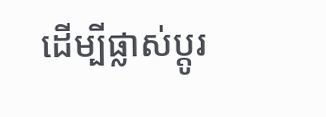ដើម្បីផ្លាស់ប្តូរ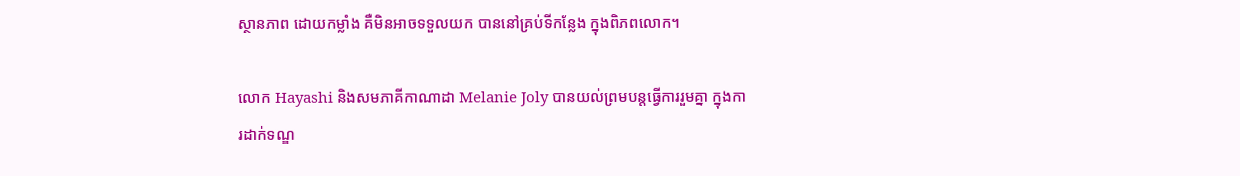ស្ថានភាព ដោយកម្លាំង គឺមិនអាចទទួលយក បាននៅគ្រប់ទីកន្លែង ក្នុងពិភពលោក។

លោក Hayashi និងសមភាគីកាណាដា Melanie Joly បានយល់ព្រមបន្តធ្វើការរួមគ្នា ក្នុងការដាក់ទណ្ឌ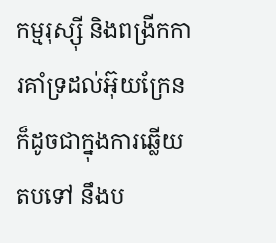កម្មរុស្ស៊ី និងពង្រីកការគាំទ្រដល់អ៊ុយក្រែន ក៏ដូចជាក្នុងការឆ្លើយតបទៅ នឹងប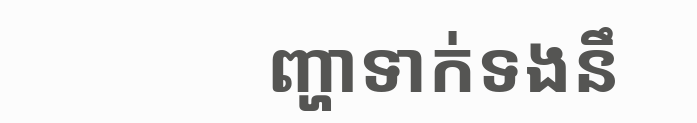ញ្ហាទាក់ទងនឹ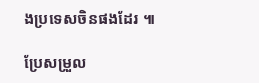ងប្រទេសចិនផងដែរ ៕

ប្រែសម្រួល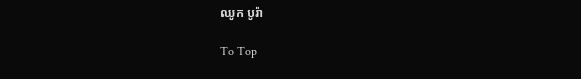ឈូក បូរ៉ា

To Top